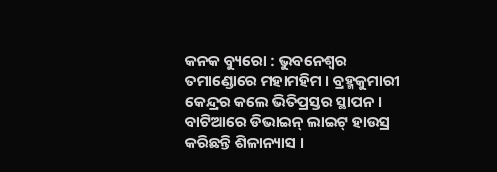କନକ ବ୍ୟୁରୋ : ଭୁବନେଶ୍ୱର ତମାଣ୍ଡୋରେ ମହାମହିମ । ବ୍ରହ୍ମକୁମାରୀ କେନ୍ଦ୍ରର କଲେ ଭିତିପ୍ରସ୍ତର ସ୍ଥାପନ । ବାଟିଆରେ ଡିଭାଇନ୍ ଲାଇଟ୍ ହାଉସ୍ର କରିଛନ୍ତି ଶିଳାନ୍ୟାସ ।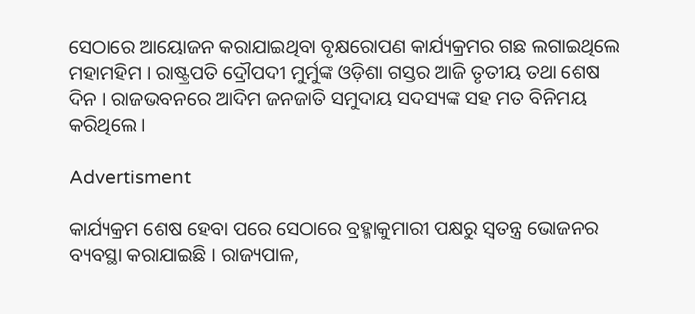ସେଠାରେ ଆୟୋଜନ କରାଯାଇଥିବା ବୃକ୍ଷରୋପଣ କାର୍ଯ୍ୟକ୍ରମର ଗଛ ଲଗାଇଥିଲେ ମହାମହିମ । ରାଷ୍ଟ୍ରପତି ଦ୍ରୌପଦୀ ମୁର୍ମୁଙ୍କ ଓଡ଼ିଶା ଗସ୍ତର ଆଜି ତୃତୀୟ ତଥା ଶେଷ ଦିନ । ରାଜଭବନରେ ଆଦିମ ଜନଜାତି ସମୁଦାୟ ସଦସ୍ୟଙ୍କ ସହ ମତ ବିନିମୟ କରିଥିଲେ ।

Advertisment

କାର୍ଯ୍ୟକ୍ରମ ଶେଷ ହେବା ପରେ ସେଠାରେ ବ୍ରହ୍ମାକୁମାରୀ ପକ୍ଷରୁ ସ୍ୱତନ୍ତ୍ର ଭୋଜନର ବ୍ୟବସ୍ଥା କରାଯାଇଛି । ରାଜ୍ୟପାଳ,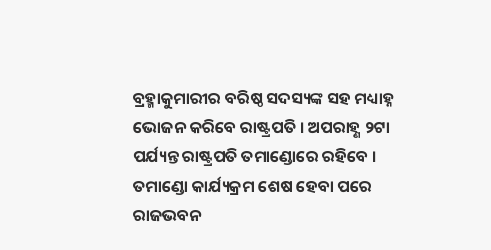ବ୍ରହ୍ମାକୁମାରୀର ବରିଷ୍ଠ ସଦସ୍ୟଙ୍କ ସହ ମଧ୍ୟାହ୍ନ ଭୋଜନ କରିବେ ରାଷ୍ଟ୍ରପତି । ଅପରାହ୍ଣ ୨ଟା ପର୍ଯ୍ୟନ୍ତ ରାଷ୍ଟ୍ରପତି ତମାଣ୍ଡୋରେ ରହିବେ । ତମାଣ୍ଡୋ କାର୍ଯ୍ୟକ୍ରମ ଶେଷ ହେବା ପରେ ରାଜଭବନ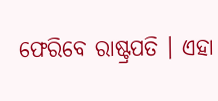ଫେରିବେ ରାଷ୍ଟ୍ରପତି । ଏହା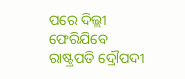ପରେ ଦିଲ୍ଲୀ ଫେରିଯିବେ ରାଷ୍ଟ୍ରପତି ଦ୍ରୌପଦୀ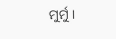ମୁର୍ମୁ ।